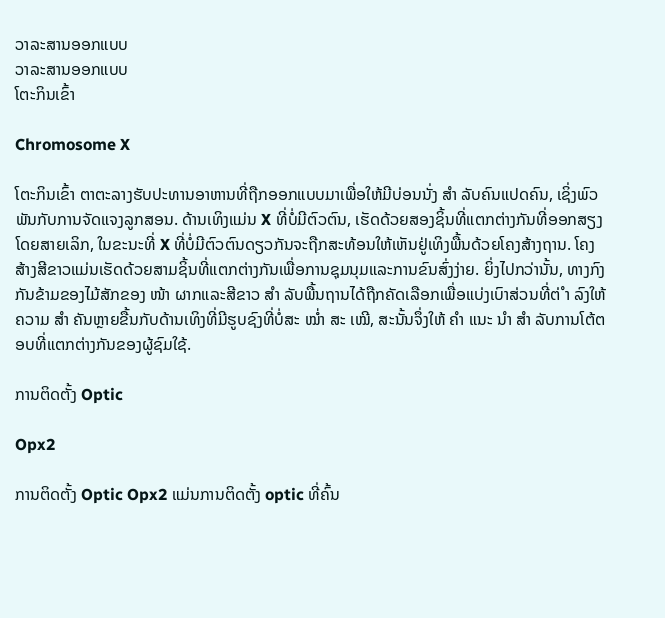ວາລະສານອອກແບບ
ວາລະສານອອກແບບ
ໂຕະກິນເຂົ້າ

Chromosome X

ໂຕະກິນເຂົ້າ ຕາຕະລາງຮັບປະທານອາຫານທີ່ຖືກອອກແບບມາເພື່ອໃຫ້ມີບ່ອນນັ່ງ ສຳ ລັບຄົນແປດຄົນ, ເຊິ່ງພົວພັນກັບການຈັດແຈງລູກສອນ. ດ້ານເທິງແມ່ນ X ທີ່ບໍ່ມີຕົວຕົນ, ເຮັດດ້ວຍສອງຊິ້ນທີ່ແຕກຕ່າງກັນທີ່ອອກສຽງໂດຍສາຍເລິກ, ໃນຂະນະທີ່ X ທີ່ບໍ່ມີຕົວຕົນດຽວກັນຈະຖືກສະທ້ອນໃຫ້ເຫັນຢູ່ເທິງພື້ນດ້ວຍໂຄງສ້າງຖານ. ໂຄງສ້າງສີຂາວແມ່ນເຮັດດ້ວຍສາມຊິ້ນທີ່ແຕກຕ່າງກັນເພື່ອການຊຸມນຸມແລະການຂົນສົ່ງງ່າຍ. ຍິ່ງໄປກວ່ານັ້ນ, ທາງກົງກັນຂ້າມຂອງໄມ້ສັກຂອງ ໜ້າ ຜາກແລະສີຂາວ ສຳ ລັບພື້ນຖານໄດ້ຖືກຄັດເລືອກເພື່ອແບ່ງເບົາສ່ວນທີ່ຕ່ ຳ ລົງໃຫ້ຄວາມ ສຳ ຄັນຫຼາຍຂື້ນກັບດ້ານເທິງທີ່ມີຮູບຊົງທີ່ບໍ່ສະ ໝໍ່າ ສະ ເໝີ, ສະນັ້ນຈຶ່ງໃຫ້ ຄຳ ແນະ ນຳ ສຳ ລັບການໂຕ້ຕອບທີ່ແຕກຕ່າງກັນຂອງຜູ້ຊົມໃຊ້.

ການຕິດຕັ້ງ Optic

Opx2

ການຕິດຕັ້ງ Optic Opx2 ແມ່ນການຕິດຕັ້ງ optic ທີ່ຄົ້ນ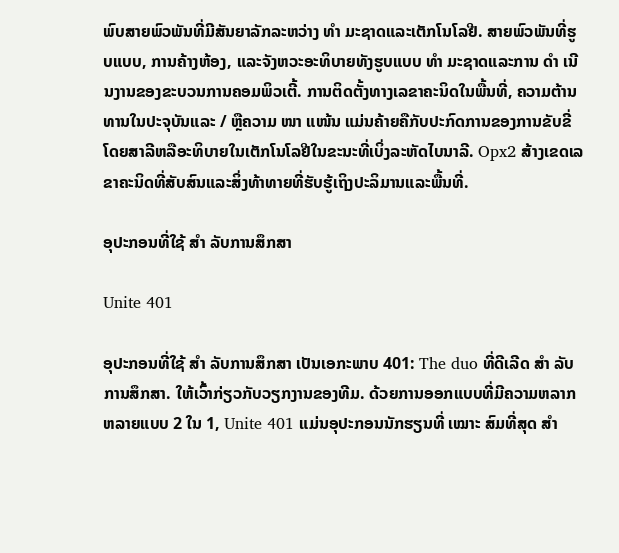ພົບສາຍພົວພັນທີ່ມີສັນຍາລັກລະຫວ່າງ ທຳ ມະຊາດແລະເຕັກໂນໂລຢີ. ສາຍພົວພັນທີ່ຮູບແບບ, ການຄ້າງຫ້ອງ, ແລະຈັງຫວະອະທິບາຍທັງຮູບແບບ ທຳ ມະຊາດແລະການ ດຳ ເນີນງານຂອງຂະບວນການຄອມພິວເຕີ້. ການຕິດຕັ້ງທາງເລຂາຄະນິດໃນພື້ນທີ່, ຄວາມຕ້ານທານໃນປະຈຸບັນແລະ / ຫຼືຄວາມ ໜາ ແໜ້ນ ແມ່ນຄ້າຍຄືກັບປະກົດການຂອງການຂັບຂີ່ໂດຍສາລີຫລືອະທິບາຍໃນເຕັກໂນໂລຢີໃນຂະນະທີ່ເບິ່ງລະຫັດໄບນາລີ. Opx2 ສ້າງເຂດເລຂາຄະນິດທີ່ສັບສົນແລະສິ່ງທ້າທາຍທີ່ຮັບຮູ້ເຖິງປະລິມານແລະພື້ນທີ່.

ອຸປະກອນທີ່ໃຊ້ ສຳ ລັບການສຶກສາ

Unite 401

ອຸປະກອນທີ່ໃຊ້ ສຳ ລັບການສຶກສາ ເປັນເອກະພາບ 401: The duo ທີ່ດີເລີດ ສຳ ລັບການສຶກສາ. ໃຫ້ເວົ້າກ່ຽວກັບວຽກງານຂອງທີມ. ດ້ວຍການອອກແບບທີ່ມີຄວາມຫລາກຫລາຍແບບ 2 ໃນ 1, Unite 401 ແມ່ນອຸປະກອນນັກຮຽນທີ່ ເໝາະ ສົມທີ່ສຸດ ສຳ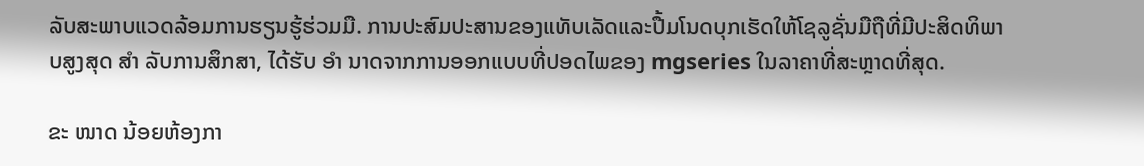ລັບສະພາບແວດລ້ອມການຮຽນຮູ້ຮ່ວມມື. ການປະສົມປະສານຂອງແທັບເລັດແລະປື້ມໂນດບຸກເຮັດໃຫ້ໂຊລູຊັ່ນມືຖືທີ່ມີປະສິດທິພາບສູງສຸດ ສຳ ລັບການສຶກສາ, ໄດ້ຮັບ ອຳ ນາດຈາກການອອກແບບທີ່ປອດໄພຂອງ mgseries ໃນລາຄາທີ່ສະຫຼາດທີ່ສຸດ.

ຂະ ໜາດ ນ້ອຍຫ້ອງກາ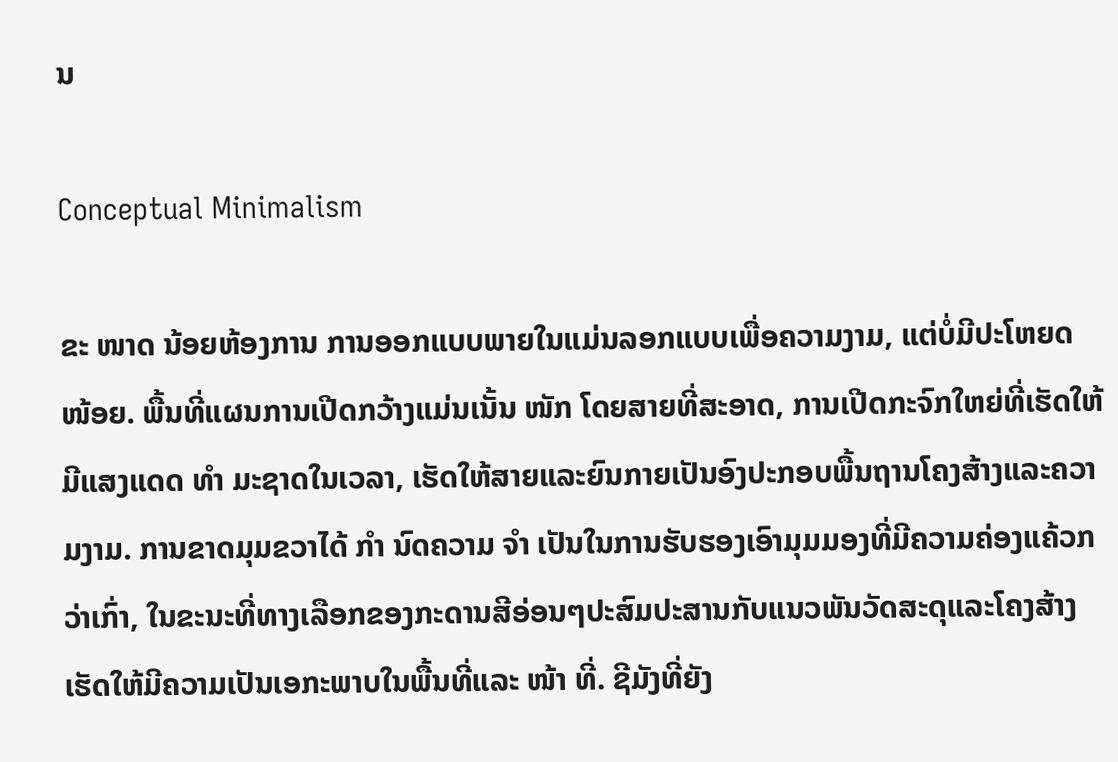ນ

Conceptual Minimalism

ຂະ ໜາດ ນ້ອຍຫ້ອງການ ການອອກແບບພາຍໃນແມ່ນລອກແບບເພື່ອຄວາມງາມ, ແຕ່ບໍ່ມີປະໂຫຍດ ໜ້ອຍ. ພື້ນທີ່ແຜນການເປີດກວ້າງແມ່ນເນັ້ນ ໜັກ ໂດຍສາຍທີ່ສະອາດ, ການເປີດກະຈົກໃຫຍ່ທີ່ເຮັດໃຫ້ມີແສງແດດ ທຳ ມະຊາດໃນເວລາ, ເຮັດໃຫ້ສາຍແລະຍົນກາຍເປັນອົງປະກອບພື້ນຖານໂຄງສ້າງແລະຄວາມງາມ. ການຂາດມຸມຂວາໄດ້ ກຳ ນົດຄວາມ ຈຳ ເປັນໃນການຮັບຮອງເອົາມຸມມອງທີ່ມີຄວາມຄ່ອງແຄ້ວກວ່າເກົ່າ, ໃນຂະນະທີ່ທາງເລືອກຂອງກະດານສີອ່ອນໆປະສົມປະສານກັບແນວພັນວັດສະດຸແລະໂຄງສ້າງເຮັດໃຫ້ມີຄວາມເປັນເອກະພາບໃນພື້ນທີ່ແລະ ໜ້າ ທີ່. ຊີມັງທີ່ຍັງ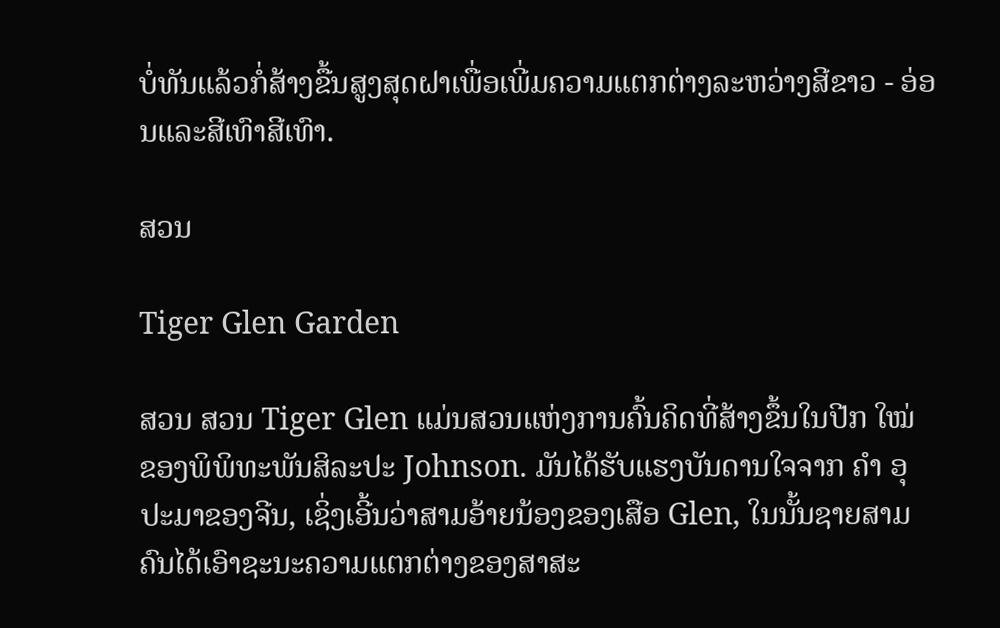ບໍ່ທັນແລ້ວກໍ່ສ້າງຂື້ນສູງສຸດຝາເພື່ອເພີ່ມຄວາມແຕກຕ່າງລະຫວ່າງສີຂາວ - ອ່ອນແລະສີເທົາສີເທົາ.

ສວນ

Tiger Glen Garden

ສວນ ສວນ Tiger Glen ແມ່ນສວນແຫ່ງການຄົ້ນຄິດທີ່ສ້າງຂຶ້ນໃນປີກ ໃໝ່ ຂອງພິພິທະພັນສິລະປະ Johnson. ມັນໄດ້ຮັບແຮງບັນດານໃຈຈາກ ຄຳ ອຸປະມາຂອງຈີນ, ເຊິ່ງເອີ້ນວ່າສາມອ້າຍນ້ອງຂອງເສືອ Glen, ໃນນັ້ນຊາຍສາມຄົນໄດ້ເອົາຊະນະຄວາມແຕກຕ່າງຂອງສາສະ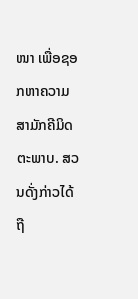ໜາ ເພື່ອຊອກຫາຄວາມສາມັກຄີມິດຕະພາບ. ສວນດັ່ງກ່າວໄດ້ຖື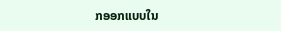ກອອກແບບໃນ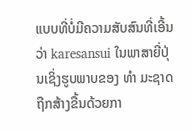ແບບທີ່ບໍ່ມີຄວາມສັບສົນທີ່ເອີ້ນວ່າ karesansui ໃນພາສາຍີ່ປຸ່ນເຊິ່ງຮູບພາບຂອງ ທຳ ມະຊາດຖືກສ້າງຂື້ນດ້ວຍກາ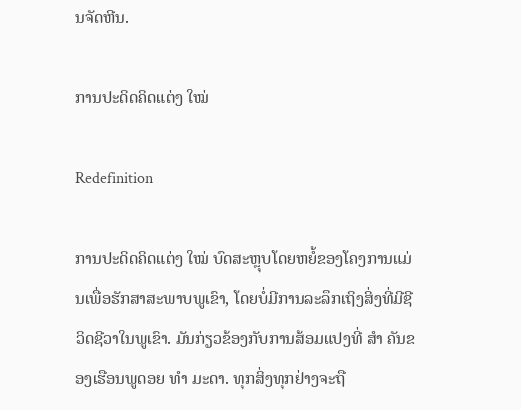ນຈັດຫີນ.

ການປະດິດຄິດແຕ່ງ ໃໝ່

Redefinition

ການປະດິດຄິດແຕ່ງ ໃໝ່ ບົດສະຫຼຸບໂດຍຫຍໍ້ຂອງໂຄງການແມ່ນເພື່ອຮັກສາສະພາບພູເຂົາ, ໂດຍບໍ່ມີການລະລຶກເຖິງສິ່ງທີ່ມີຊີວິດຊີວາໃນພູເຂົາ. ມັນກ່ຽວຂ້ອງກັບການສ້ອມແປງທີ່ ສຳ ຄັນຂອງເຮືອນພູດອຍ ທຳ ມະດາ. ທຸກສິ່ງທຸກຢ່າງຈະຖື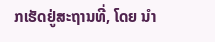ກເຮັດຢູ່ສະຖານທີ່, ໂດຍ ນຳ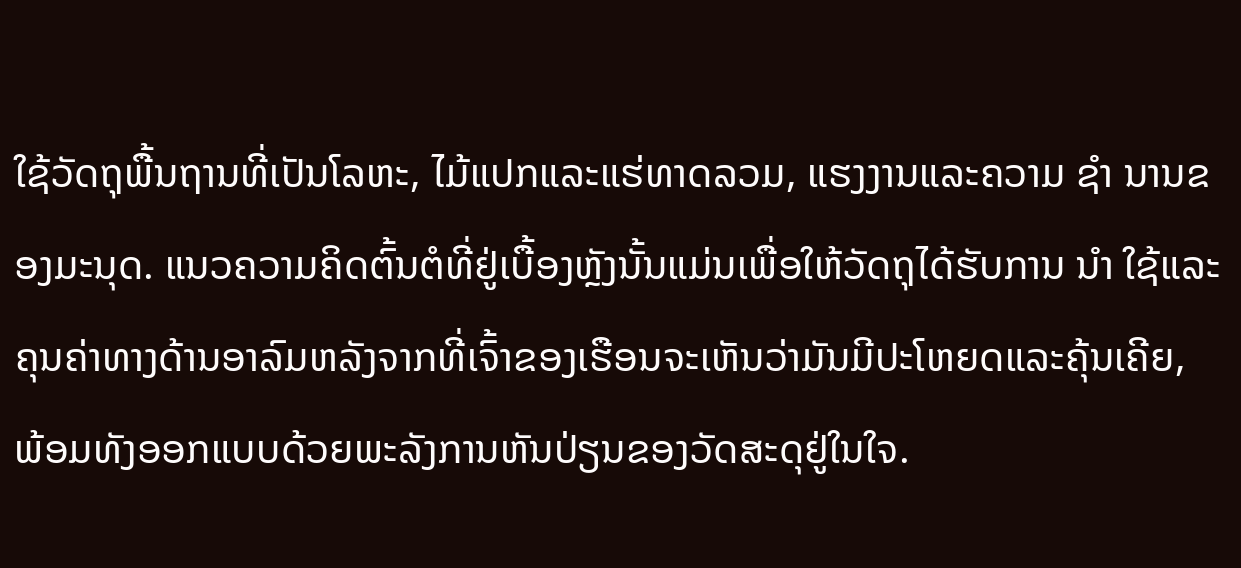ໃຊ້ວັດຖຸພື້ນຖານທີ່ເປັນໂລຫະ, ໄມ້ແປກແລະແຮ່ທາດລວມ, ແຮງງານແລະຄວາມ ຊຳ ນານຂອງມະນຸດ. ແນວຄວາມຄິດຕົ້ນຕໍທີ່ຢູ່ເບື້ອງຫຼັງນັ້ນແມ່ນເພື່ອໃຫ້ວັດຖຸໄດ້ຮັບການ ນຳ ໃຊ້ແລະຄຸນຄ່າທາງດ້ານອາລົມຫລັງຈາກທີ່ເຈົ້າຂອງເຮືອນຈະເຫັນວ່າມັນມີປະໂຫຍດແລະຄຸ້ນເຄີຍ, ພ້ອມທັງອອກແບບດ້ວຍພະລັງການຫັນປ່ຽນຂອງວັດສະດຸຢູ່ໃນໃຈ.